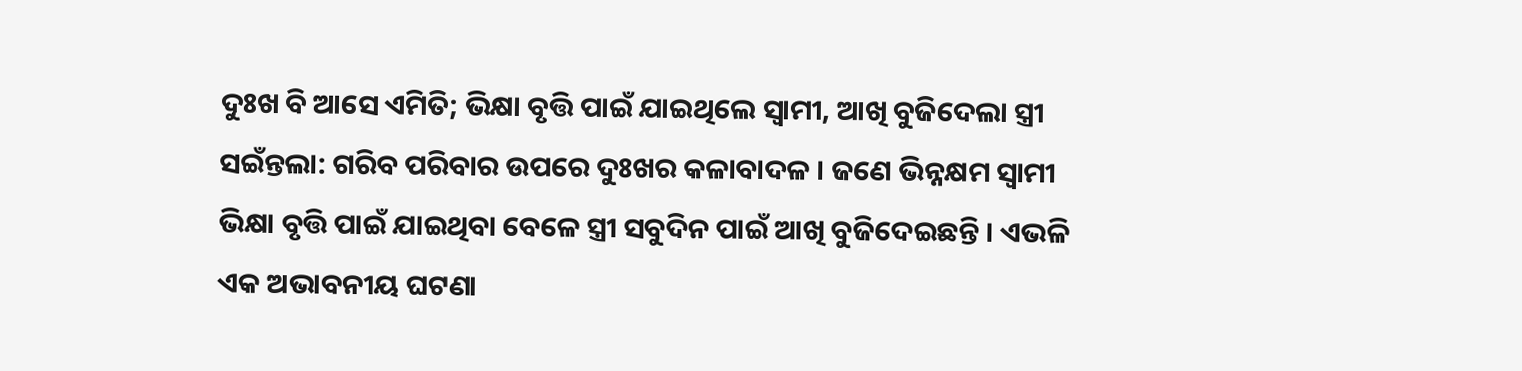ଦୁଃଖ ବି ଆସେ ଏମିତି; ଭିକ୍ଷା ବୃତ୍ତି ପାଇଁ ଯାଇଥିଲେ ସ୍ୱାମୀ, ଆଖି ବୁଜିଦେଲା ସ୍ତ୍ରୀ
ସଇଁନ୍ତଲା: ଗରିବ ପରିବାର ଉପରେ ଦୁଃଖର କଳାବାଦଳ । ଜଣେ ଭିନ୍ନକ୍ଷମ ସ୍ୱାମୀ ଭିକ୍ଷା ବୃତ୍ତି ପାଇଁ ଯାଇଥିବା ବେଳେ ସ୍ତ୍ରୀ ସବୁଦିନ ପାଇଁ ଆଖି ବୁଜିଦେଇଛନ୍ତି । ଏଭଳି ଏକ ଅଭାବନୀୟ ଘଟଣା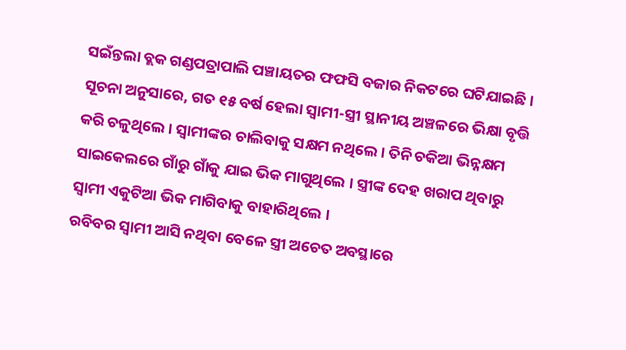ସଇଁନ୍ତଲା ବ୍ଲକ ଗଣ୍ଡପତ୍ରାପାଲି ପଞ୍ଚାୟତର ଫଫସି ବଜାର ନିକଟରେ ଘଟିଯାଇଛି । ସୂଚନା ଅନୁସାରେ, ଗତ ୧୫ ବର୍ଷ ହେଲା ସ୍ୱାମୀ-ସ୍ତ୍ରୀ ସ୍ଥାନୀୟ ଅଞ୍ଚଳରେ ଭିକ୍ଷା ବୃତ୍ତି କରି ଚଳୁଥିଲେ । ସ୍ୱାମୀଙ୍କର ଚାଲିବାକୁ ସକ୍ଷମ ନଥିଲେ । ତିନି ଚକିଆ ଭିନ୍ନକ୍ଷମ ସାଇକେଲରେ ଗାଁରୁ ଗାଁକୁ ଯାଇ ଭିକ ମାଗୁଥିଲେ । ସ୍ତ୍ରୀଙ୍କ ଦେହ ଖରାପ ଥିବାରୁ ସ୍ୱାମୀ ଏକୁଟିଆ ଭିକ ମାଗିବାକୁ ବାହାରିଥିଲେ ।
ରବିବର ସ୍ୱାମୀ ଆସି ନଥିବା ବେଳେ ସ୍ତ୍ରୀ ଅଚେତ ଅବସ୍ଥାରେ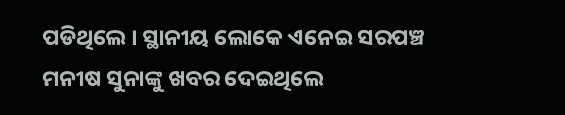ପଡିଥିଲେ । ସ୍ଥାନୀୟ ଲୋକେ ଏନେଇ ସରପଞ୍ଚ ମନୀଷ ସୁନାଙ୍କୁ ଖବର ଦେଇଥିଲେ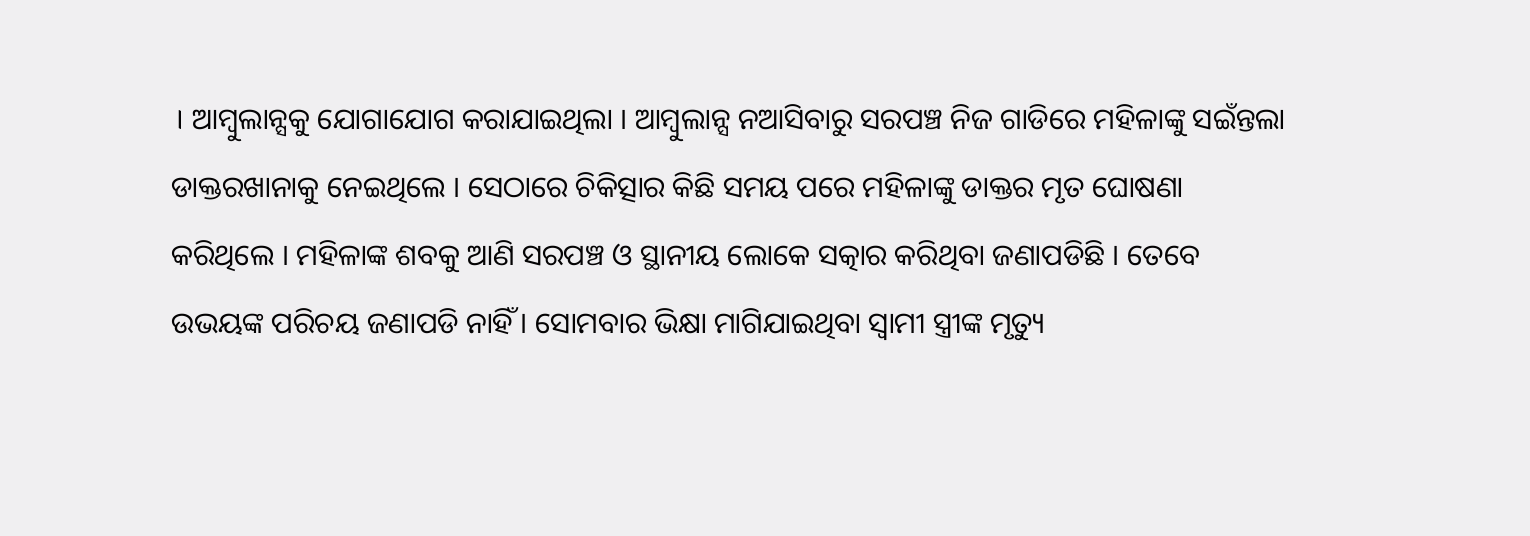। ଆମ୍ବୁଲାନ୍ସକୁ ଯୋଗାଯୋଗ କରାଯାଇଥିଲା । ଆମ୍ବୁଲାନ୍ସ ନଆସିବାରୁ ସରପଞ୍ଚ ନିଜ ଗାଡିରେ ମହିଳାଙ୍କୁ ସଇଁନ୍ତଲା ଡାକ୍ତରଖାନାକୁ ନେଇଥିଲେ । ସେଠାରେ ଚିକିତ୍ସାର କିଛି ସମୟ ପରେ ମହିଳାଙ୍କୁ ଡାକ୍ତର ମୃତ ଘୋଷଣା କରିଥିଲେ । ମହିଳାଙ୍କ ଶବକୁ ଆଣି ସରପଞ୍ଚ ଓ ସ୍ଥାନୀୟ ଲୋକେ ସତ୍କାର କରିଥିବା ଜଣାପଡିଛି । ତେବେ ଉଭୟଙ୍କ ପରିଚୟ ଜଣାପଡି ନାହିଁ । ସୋମବାର ଭିକ୍ଷା ମାଗିଯାଇଥିବା ସ୍ୱାମୀ ସ୍ତ୍ରୀଙ୍କ ମୃତ୍ୟୁ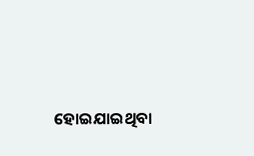ହୋଇଯାଇଥିବା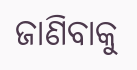ଜାଣିବାକୁ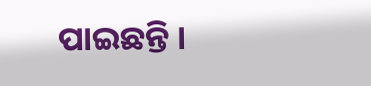ପାଇଛନ୍ତି ।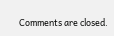Comments are closed.